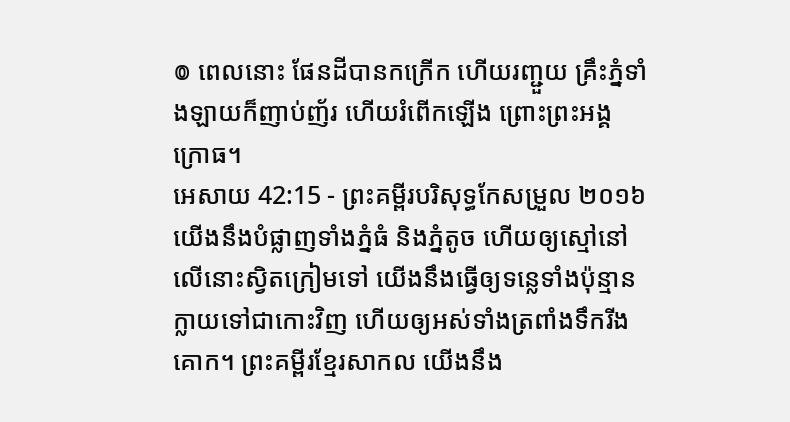៙ ពេលនោះ ផែនដីបានកក្រើក ហើយរញ្ជួយ គ្រឹះភ្នំទាំងឡាយក៏ញាប់ញ័រ ហើយរំពើកឡើង ព្រោះព្រះអង្គក្រោធ។
អេសាយ 42:15 - ព្រះគម្ពីរបរិសុទ្ធកែសម្រួល ២០១៦ យើងនឹងបំផ្លាញទាំងភ្នំធំ និងភ្នំតូច ហើយឲ្យស្មៅនៅលើនោះស្វិតក្រៀមទៅ យើងនឹងធ្វើឲ្យទន្លេទាំងប៉ុន្មានក្លាយទៅជាកោះវិញ ហើយឲ្យអស់ទាំងត្រពាំងទឹករីងគោក។ ព្រះគម្ពីរខ្មែរសាកល យើងនឹង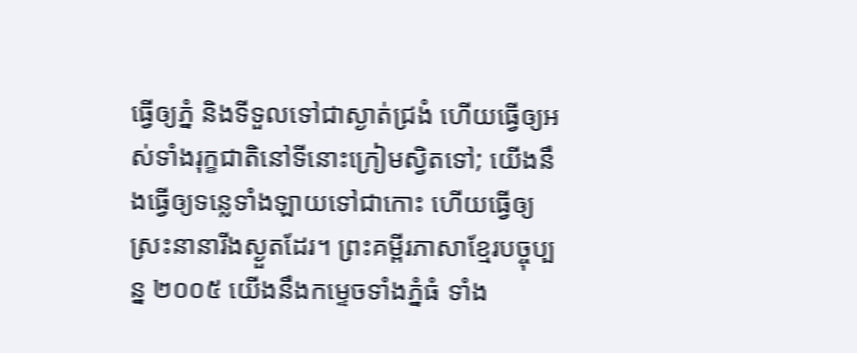ធ្វើឲ្យភ្នំ និងទីទួលទៅជាស្ងាត់ជ្រងំ ហើយធ្វើឲ្យអស់ទាំងរុក្ខជាតិនៅទីនោះក្រៀមស្វិតទៅ; យើងនឹងធ្វើឲ្យទន្លេទាំងឡាយទៅជាកោះ ហើយធ្វើឲ្យស្រះនានារីងស្ងួតដែរ។ ព្រះគម្ពីរភាសាខ្មែរបច្ចុប្បន្ន ២០០៥ យើងនឹងកម្ទេចទាំងភ្នំធំ ទាំង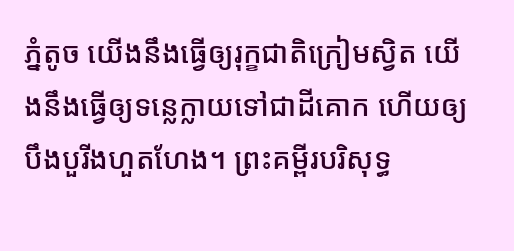ភ្នំតូច យើងនឹងធ្វើឲ្យរុក្ខជាតិក្រៀមស្វិត យើងនឹងធ្វើឲ្យទន្លេក្លាយទៅជាដីគោក ហើយឲ្យបឹងបួរីងហួតហែង។ ព្រះគម្ពីរបរិសុទ្ធ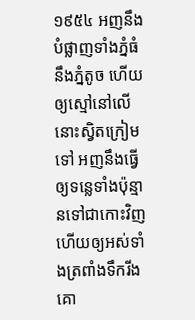១៩៥៤ អញនឹងបំផ្លាញទាំងភ្នំធំនឹងភ្នំតូច ហើយឲ្យស្មៅនៅលើនោះស្វិតក្រៀមទៅ អញនឹងធ្វើឲ្យទន្លេទាំងប៉ុន្មានទៅជាកោះវិញ ហើយឲ្យអស់ទាំងត្រពាំងទឹករីងគោ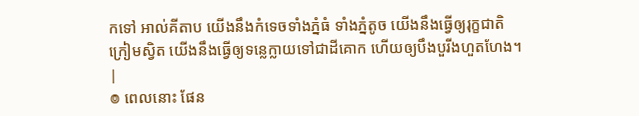កទៅ អាល់គីតាប យើងនឹងកំទេចទាំងភ្នំធំ ទាំងភ្នំតូច យើងនឹងធ្វើឲ្យរុក្ខជាតិក្រៀមស្វិត យើងនឹងធ្វើឲ្យទន្លេក្លាយទៅជាដីគោក ហើយឲ្យបឹងបួរីងហួតហែង។ |
៙ ពេលនោះ ផែន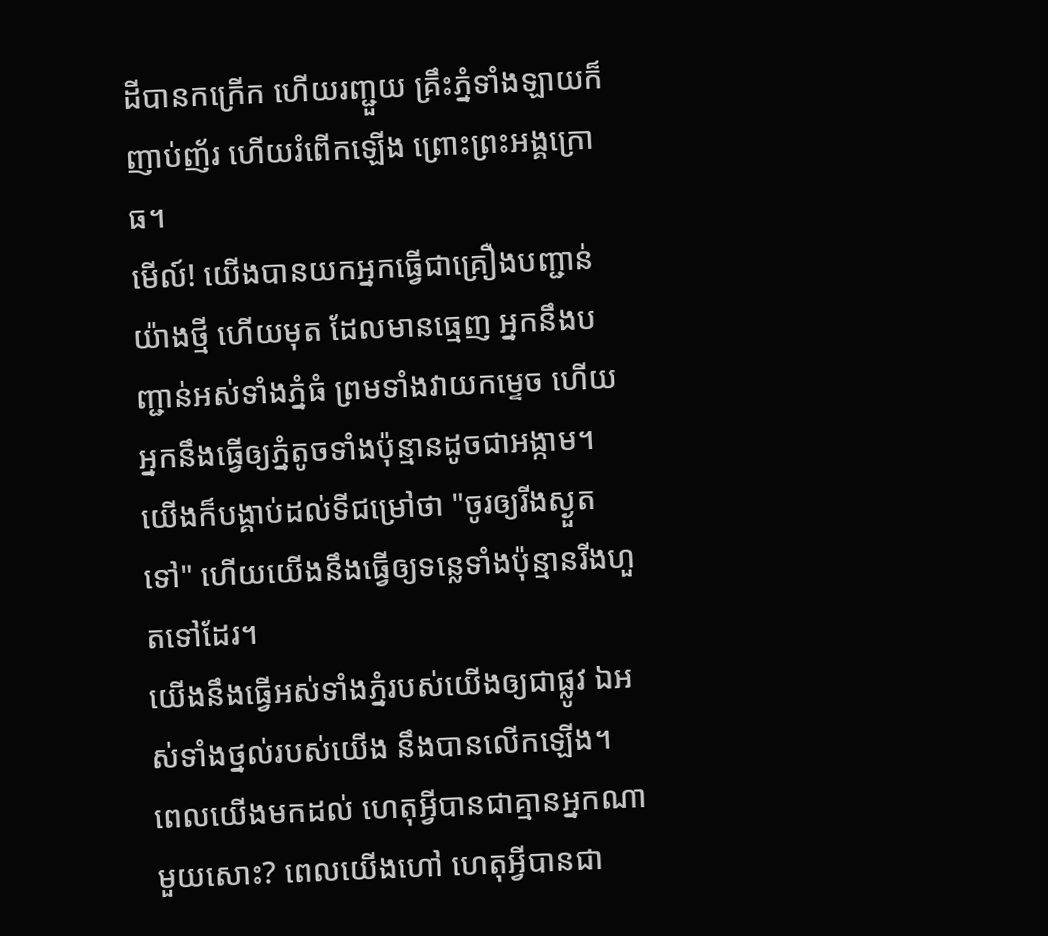ដីបានកក្រើក ហើយរញ្ជួយ គ្រឹះភ្នំទាំងឡាយក៏ញាប់ញ័រ ហើយរំពើកឡើង ព្រោះព្រះអង្គក្រោធ។
មើល៍! យើងបានយកអ្នកធ្វើជាគ្រឿងបញ្ជាន់យ៉ាងថ្មី ហើយមុត ដែលមានធ្មេញ អ្នកនឹងបញ្ជាន់អស់ទាំងភ្នំធំ ព្រមទាំងវាយកម្ទេច ហើយអ្នកនឹងធ្វើឲ្យភ្នំតូចទាំងប៉ុន្មានដូចជាអង្កាម។
យើងក៏បង្គាប់ដល់ទីជម្រៅថា "ចូរឲ្យរីងស្ងួតទៅ" ហើយយើងនឹងធ្វើឲ្យទន្លេទាំងប៉ុន្មានរីងហួតទៅដែរ។
យើងនឹងធ្វើអស់ទាំងភ្នំរបស់យើងឲ្យជាផ្លូវ ឯអស់ទាំងថ្នល់របស់យើង នឹងបានលើកឡើង។
ពេលយើងមកដល់ ហេតុអ្វីបានជាគ្មានអ្នកណាមួយសោះ? ពេលយើងហៅ ហេតុអ្វីបានជា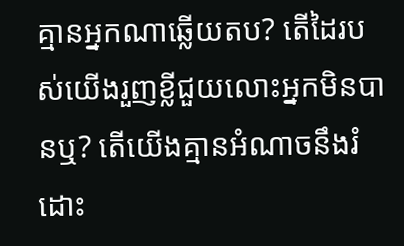គ្មានអ្នកណាឆ្លើយតប? តើដៃរបស់យើងរួញខ្លីជួយលោះអ្នកមិនបានឬ? តើយើងគ្មានអំណាចនឹងរំដោះ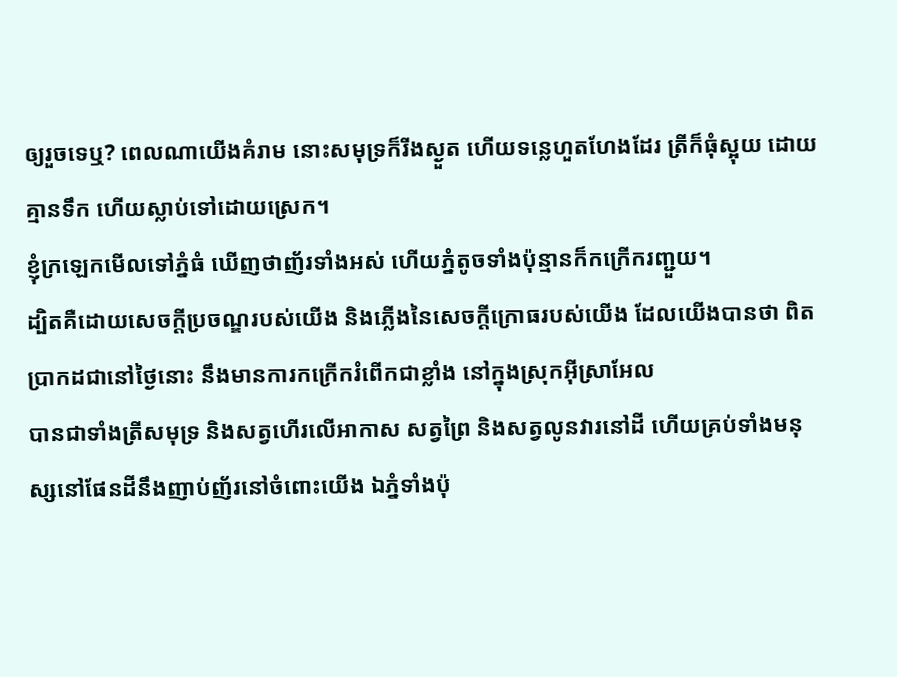ឲ្យរួចទេឬ? ពេលណាយើងគំរាម នោះសមុទ្រក៏រីងស្ងួត ហើយទន្លេហួតហែងដែរ ត្រីក៏ធុំស្អុយ ដោយគ្មានទឹក ហើយស្លាប់ទៅដោយស្រេក។
ខ្ញុំក្រឡេកមើលទៅភ្នំធំ ឃើញថាញ័រទាំងអស់ ហើយភ្នំតូចទាំងប៉ុន្មានក៏កក្រើករញ្ជួយ។
ដ្បិតគឺដោយសេចក្ដីប្រចណ្ឌរបស់យើង និងភ្លើងនៃសេចក្ដីក្រោធរបស់យើង ដែលយើងបានថា ពិតប្រាកដជានៅថ្ងៃនោះ នឹងមានការកក្រើករំពើកជាខ្លាំង នៅក្នុងស្រុកអ៊ីស្រាអែល
បានជាទាំងត្រីសមុទ្រ និងសត្វហើរលើអាកាស សត្វព្រៃ និងសត្វលូនវារនៅដី ហើយគ្រប់ទាំងមនុស្សនៅផែនដីនឹងញាប់ញ័រនៅចំពោះយើង ឯភ្នំទាំងប៉ុ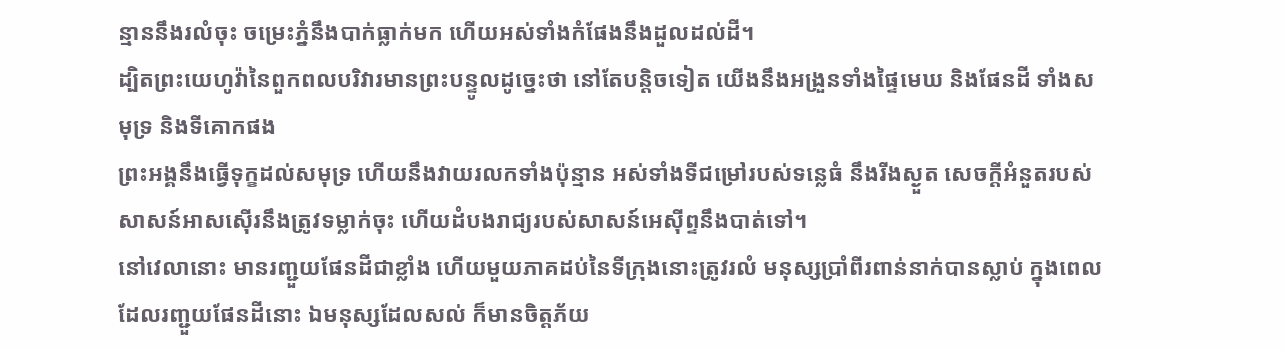ន្មាននឹងរលំចុះ ចម្រេះភ្នំនឹងបាក់ធ្លាក់មក ហើយអស់ទាំងកំផែងនឹងដួលដល់ដី។
ដ្បិតព្រះយេហូវ៉ានៃពួកពលបរិវារមានព្រះបន្ទូលដូច្នេះថា នៅតែបន្តិចទៀត យើងនឹងអង្រួនទាំងផ្ទៃមេឃ និងផែនដី ទាំងសមុទ្រ និងទីគោកផង
ព្រះអង្គនឹងធ្វើទុក្ខដល់សមុទ្រ ហើយនឹងវាយរលកទាំងប៉ុន្មាន អស់ទាំងទីជម្រៅរបស់ទន្លេធំ នឹងរីងស្ងួត សេចក្ដីអំនួតរបស់សាសន៍អាសស៊ើរនឹងត្រូវទម្លាក់ចុះ ហើយដំបងរាជ្យរបស់សាសន៍អេស៊ីព្ទនឹងបាត់ទៅ។
នៅវេលានោះ មានរញ្ជួយផែនដីជាខ្លាំង ហើយមួយភាគដប់នៃទីក្រុងនោះត្រូវរលំ មនុស្សប្រាំពីរពាន់នាក់បានស្លាប់ ក្នុងពេលដែលរញ្ជួយផែនដីនោះ ឯមនុស្សដែលសល់ ក៏មានចិត្តភ័យ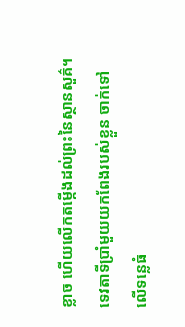ខ្លាច ហើយលើកតម្កើងដល់ព្រះនៃស្ថានសួគ៌។
ទេវតាទីប្រាំមួយយកពែងរបស់ខ្លួន ចាក់ទៅលើទន្លេធំ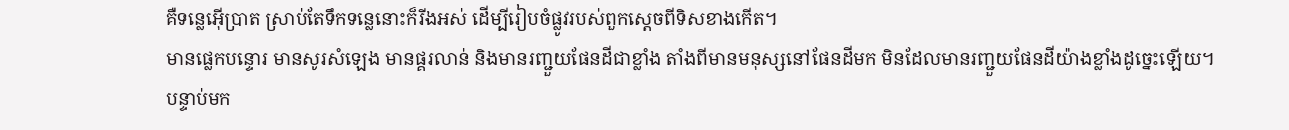គឺទន្លេអ៊ើប្រាត ស្រាប់តែទឹកទន្លេនោះក៏រីងអស់ ដើម្បីរៀបចំផ្លូវរបស់ពួកស្តេចពីទិសខាងកើត។
មានផ្លេកបន្ទោរ មានសូរសំឡេង មានផ្គរលាន់ និងមានរញ្ជួយផែនដីជាខ្លាំង តាំងពីមានមនុស្សនៅផែនដីមក មិនដែលមានរញ្ជួយផែនដីយ៉ាងខ្លាំងដូច្នេះឡើយ។
បន្ទាប់មក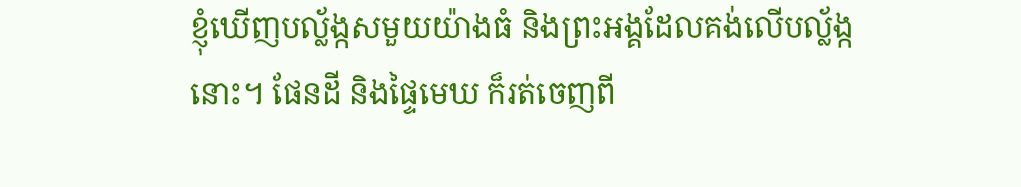ខ្ញុំឃើញបល្ល័ង្កសមួយយ៉ាងធំ និងព្រះអង្គដែលគង់លើបល្ល័ង្កនោះ។ ផែនដី និងផ្ទៃមេឃ ក៏រត់ចេញពី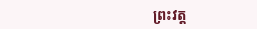ព្រះវត្ត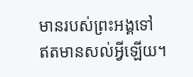មានរបស់ព្រះអង្គទៅ ឥតមានសល់អ្វីឡើយ។